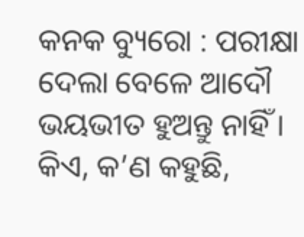କନକ ବ୍ୟୁରୋ : ପରୀକ୍ଷା ଦେଲା ବେଳେ ଆଦୌ ଭୟଭୀତ ହୁଅନ୍ତୁ ନାହିଁ । କିଏ, କ’ଣ କହୁଛି,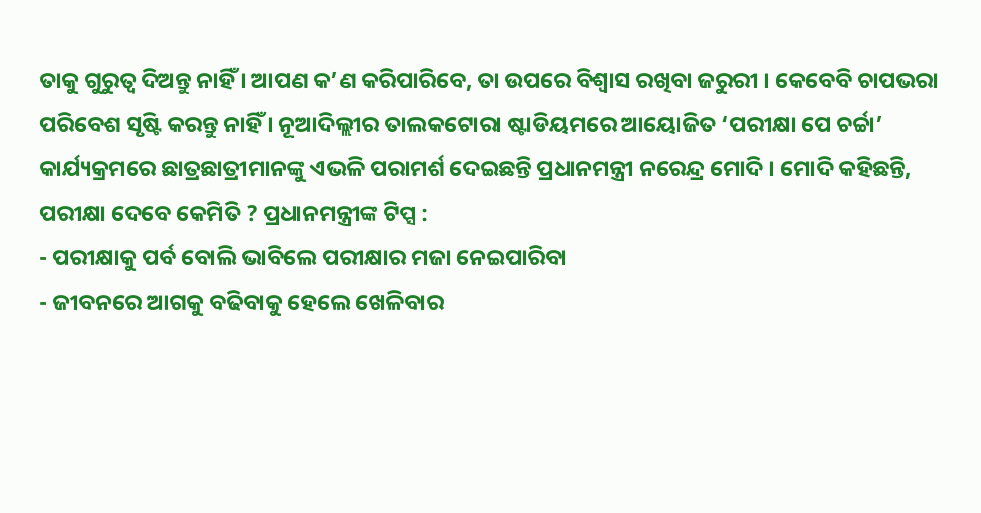ତାକୁ ଗୁରୁତ୍ୱ ଦିଅନ୍ତୁ ନାହିଁ । ଆପଣ କ’ଣ କରିପାରିବେ, ତା ଉପରେ ବିଶ୍ୱାସ ରଖିବା ଜରୁରୀ । କେବେବି ଚାପଭରା ପରିବେଶ ସୃଷ୍ଟି କରନ୍ତୁ ନାହିଁ । ନୂଆଦିଲ୍ଲୀର ତାଲକଟୋରା ଷ୍ଟାଡିୟମରେ ଆୟୋଜିତ ‘ପରୀକ୍ଷା ପେ ଚର୍ଚ୍ଚା’ କାର୍ଯ୍ୟକ୍ରମରେ ଛାତ୍ରଛାତ୍ରୀମାନଙ୍କୁ ଏଭଳି ପରାମର୍ଶ ଦେଇଛନ୍ତି ପ୍ରଧାନମନ୍ତ୍ରୀ ନରେନ୍ଦ୍ର ମୋଦି । ମୋଦି କହିଛନ୍ତି,
ପରୀକ୍ଷା ଦେବେ କେମିତି ? ପ୍ରଧାନମନ୍ତ୍ରୀଙ୍କ ଟିପ୍ସ :
- ପରୀକ୍ଷାକୁ ପର୍ବ ବୋଲି ଭାବିଲେ ପରୀକ୍ଷାର ମଜା ନେଇପାରିବା
- ଜୀବନରେ ଆଗକୁ ବଢିବାକୁ ହେଲେ ଖେଳିବାର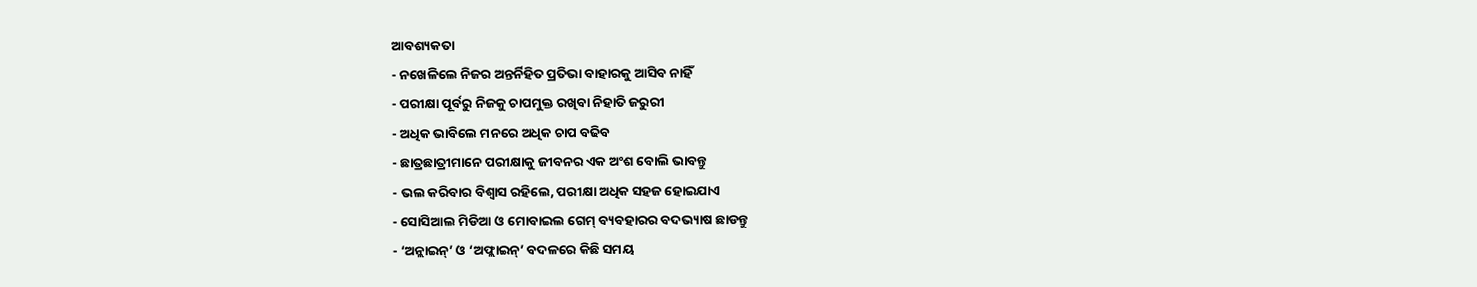ଆବଶ୍ୟକତା
- ନଖେଳିଲେ ନିଜର ଅନ୍ତର୍ନିହିତ ପ୍ରତିଭା ବାହାରକୁ ଆସିବ ନାହିଁ
- ପରୀକ୍ଷା ପୂର୍ବରୁ ନିଜକୁ ଚାପମୁକ୍ତ ରଖିବା ନିହାତି ଜରୁରୀ
- ଅଧିକ ଭାବିଲେ ମନରେ ଅଧିକ ଚାପ ବଢିବ
- ଛାତ୍ରଛାତ୍ରୀମାନେ ପରୀକ୍ଷାକୁ ଜୀବନର ଏକ ଅଂଶ ବୋଲି ଭାବନ୍ତୁ
- ଭଲ କରିବାର ବିଶ୍ୱାସ ରହିଲେ, ପରୀକ୍ଷା ଅଧିକ ସହଜ ହୋଇଯାଏ
- ସୋସିଆଲ ମିଡିଆ ଓ ମୋବାଇଲ ଗେମ୍ ବ୍ୟବହାରର ବଦଭ୍ୟାଷ ଛାଡନ୍ତୁ
- ‘ଅନ୍ଲାଇନ୍’ ଓ ‘ଅଫ୍ଲାଇନ୍’ ବଦଳରେ କିଛି ସମୟ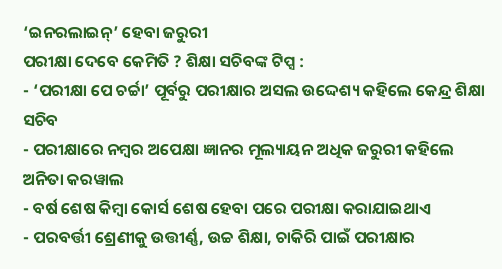‘ଇନରଲାଇନ୍’ ହେବା ଜରୁରୀ
ପରୀକ୍ଷା ଦେବେ କେମିତି ? ଶିକ୍ଷା ସଚିବଙ୍କ ଟିପ୍ସ :
- ‘ପରୀକ୍ଷା ପେ ଚର୍ଚ୍ଚା’ ପୂର୍ବରୁ ପରୀକ୍ଷାର ଅସଲ ଉଦ୍ଦେଶ୍ୟ କହିଲେ କେନ୍ଦ୍ର ଶିକ୍ଷା ସଚିବ
- ପରୀକ୍ଷାରେ ନମ୍ବର ଅପେକ୍ଷା ଜ୍ଞାନର ମୂଲ୍ୟାୟନ ଅଧିକ ଜରୁରୀ କହିଲେ ଅନିତା କରୱାଲ
- ବର୍ଷ ଶେଷ କିମ୍ବା କୋର୍ସ ଶେଷ ହେବା ପରେ ପରୀକ୍ଷା କରାଯାଇଥାଏ
- ପରବର୍ତ୍ତୀ ଶ୍ରେଣୀକୁ ଉତ୍ତୀର୍ଣ୍ଣ, ଉଚ୍ଚ ଶିକ୍ଷା, ଚାକିରି ପାଇଁ ପରୀକ୍ଷାର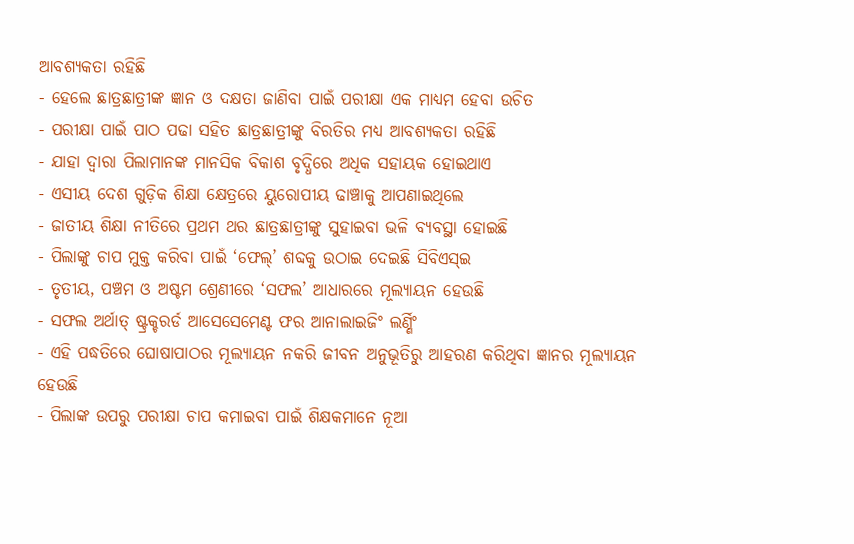ଆବଶ୍ୟକତା ରହିଛି
- ହେଲେ ଛାତ୍ରଛାତ୍ରୀଙ୍କ ଜ୍ଞାନ ଓ ଦକ୍ଷତା ଜାଣିବା ପାଇଁ ପରୀକ୍ଷା ଏକ ମାଧ୍ୟମ ହେବା ଉଚିତ
- ପରୀକ୍ଷା ପାଇଁ ପାଠ ପଢା ସହିତ ଛାତ୍ରଛାତ୍ରୀଙ୍କୁ ବିରତିର ମଧ୍ୟ ଆବଶ୍ୟକତା ରହିଛି
- ଯାହା ଦ୍ୱାରା ପିଲାମାନଙ୍କ ମାନସିକ ବିକାଶ ବୃଦ୍ଧିରେ ଅଧିକ ସହାୟକ ହୋଇଥାଏ
- ଏସୀୟ ଦେଶ ଗୁଡ଼ିକ ଶିକ୍ଷା କ୍ଷେତ୍ରରେ ୟୁରୋପୀୟ ଢାଞ୍ଚାକୁ ଆପଣାଇଥିଲେ
- ଜାତୀୟ ଶିକ୍ଷା ନୀତିରେ ପ୍ରଥମ ଥର ଛାତ୍ରଛାତ୍ରୀଙ୍କୁ ସୁହାଇବା ଭଳି ବ୍ୟବସ୍ଥା ହୋଇଛି
- ପିଲାଙ୍କୁ ଚାପ ମୁକ୍ତ କରିବା ପାଇଁ ‘ଫେଲ୍’ ଶବ୍ଦକୁ ଉଠାଇ ଦେଇଛି ସିବିଏସ୍ଇ
- ତୃତୀୟ, ପଞ୍ଚମ ଓ ଅଷ୍ଟମ ଶ୍ରେଣୀରେ ‘ସଫଲ’ ଆଧାରରେ ମୂଲ୍ୟାୟନ ହେଉଛି
- ସଫଲ ଅର୍ଥାତ୍ ଷ୍ଟ୍ରକ୍ଚରର୍ଡ ଆସେସେମେଣ୍ଟ ଫର ଆନାଲାଇଜିଂ ଲର୍ଣ୍ଣିଂ
- ଏହି ପଦ୍ଧତିରେ ଘୋଷାପାଠର ମୂଲ୍ୟାୟନ ନକରି ଜୀବନ ଅନୁଭୂତିରୁ ଆହରଣ କରିଥିବା ଜ୍ଞାନର ମୂଲ୍ୟାୟନ ହେଉଛି
- ପିଲାଙ୍କ ଉପରୁ ପରୀକ୍ଷା ଚାପ କମାଇବା ପାଇଁ ଶିକ୍ଷକମାନେ ନୂଆ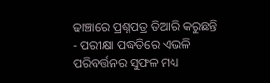ଢାଞ୍ଚାରେ ପ୍ରଶ୍ନପତ୍ର ତିଆରି କରୁଛନ୍ତି
- ପରୀକ୍ଷା ପଦ୍ଧତିରେ ଏଭଳି ପରିବର୍ତ୍ତନର ସୁଫଳ ମଧ୍ୟ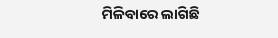ମିଳିବାରେ ଲାଗିଛି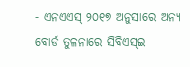- ଏନଏଏସ୍ ୨୦୧୭ ଅନୁସାରେ ଅନ୍ୟ ବୋର୍ଡ ତୁଳନାରେ ସିବିଏସ୍ଇ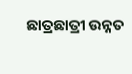ଛାତ୍ରଛାତ୍ରୀ ଉନ୍ନତ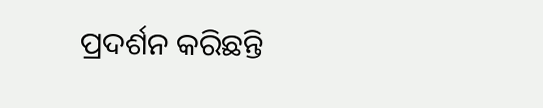ପ୍ରଦର୍ଶନ କରିଛନ୍ତି